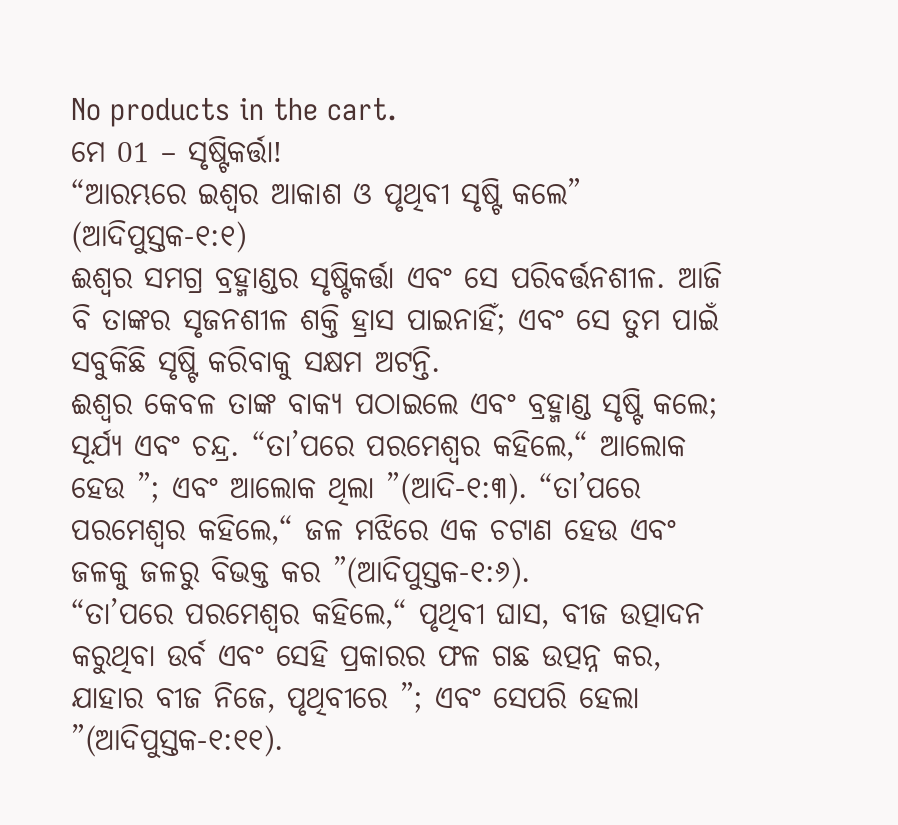No products in the cart.
ମେ 01 – ସୃଷ୍ଟିକର୍ତ୍ତା!
“ଆରମ୍ଭରେ ଇଶ୍ବର ଆକାଶ ଓ ପୃଥିବୀ ସୃଷ୍ଟି କଲେ” (ଆଦିପୁସ୍ତକ-୧:୧)
ଈଶ୍ୱର ସମଗ୍ର ବ୍ରହ୍ମାଣ୍ଡର ସୃଷ୍ଟିକର୍ତ୍ତା ଏବଂ ସେ ପରିବର୍ତ୍ତନଶୀଳ. ଆଜି ବି ତାଙ୍କର ସୃଜନଶୀଳ ଶକ୍ତି ହ୍ରାସ ପାଇନାହିଁ; ଏବଂ ସେ ତୁମ ପାଇଁ ସବୁକିଛି ସୃଷ୍ଟି କରିବାକୁ ସକ୍ଷମ ଅଟନ୍ତି.
ଈଶ୍ୱର କେବଳ ତାଙ୍କ ବାକ୍ୟ ପଠାଇଲେ ଏବଂ ବ୍ରହ୍ମାଣ୍ଡ ସୃଷ୍ଟି କଲେ; ସୂର୍ଯ୍ୟ ଏବଂ ଚନ୍ଦ୍ର. “ତା’ପରେ ପରମେଶ୍ୱର କହିଲେ,“ ଆଲୋକ ହେଉ ”; ଏବଂ ଆଲୋକ ଥିଲା ”(ଆଦି-୧:୩). “ତା’ପରେ ପରମେଶ୍ୱର କହିଲେ,“ ଜଳ ମଝିରେ ଏକ ଚଟାଣ ହେଉ ଏବଂ ଜଳକୁ ଜଳରୁ ବିଭକ୍ତ କର ”(ଆଦିପୁସ୍ତକ-୧:୬).
“ତା’ପରେ ପରମେଶ୍ୱର କହିଲେ,“ ପୃଥିବୀ ଘାସ, ବୀଜ ଉତ୍ପାଦନ କରୁଥିବା ଉର୍ବ ଏବଂ ସେହି ପ୍ରକାରର ଫଳ ଗଛ ଉତ୍ପନ୍ନ କର, ଯାହାର ବୀଜ ନିଜେ, ପୃଥିବୀରେ ”; ଏବଂ ସେପରି ହେଲା ”(ଆଦିପୁସ୍ତକ-୧:୧୧).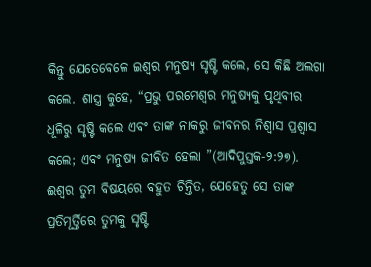କିନ୍ତୁ ଯେତେବେଳେ ଇଶ୍ବର ମନୁଷ୍ୟ ସୃଷ୍ଟି କଲେ, ସେ କିଛି ଅଲଗା କଲେ. ଶାସ୍ତ୍ର କୁହେ, “ପ୍ରଭୁ ପରମେଶ୍ୱର ମନୁଷ୍ୟକୁ ପୃଥିବୀର ଧୂଳିରୁ ସୃଷ୍ଟି କଲେ ଏବଂ ତାଙ୍କ ନାକରୁ ଜୀବନର ନିଶ୍ୱାସ ପ୍ରଶ୍ୱାସ କଲେ; ଏବଂ ମନୁଷ୍ୟ ଜୀବିତ ହେଲା ”(ଆଦିପୁସ୍ତକ-୨:୨୭).
ଈଶ୍ୱର ତୁମ ବିଷୟରେ ବହୁତ ଚିନ୍ତିତ, ଯେହେତୁ ସେ ତାଙ୍କ ପ୍ରତିମୂର୍ତ୍ତିରେ ତୁମକୁ ସୃଷ୍ଟି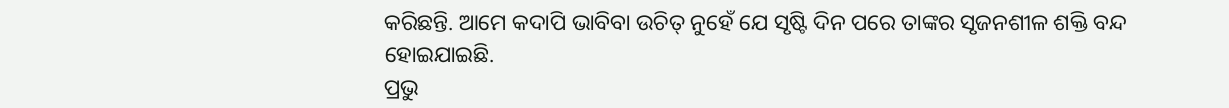କରିଛନ୍ତି. ଆମେ କଦାପି ଭାବିବା ଉଚିତ୍ ନୁହେଁ ଯେ ସୃଷ୍ଟି ଦିନ ପରେ ତାଙ୍କର ସୃଜନଶୀଳ ଶକ୍ତି ବନ୍ଦ ହୋଇଯାଇଛି.
ପ୍ରଭୁ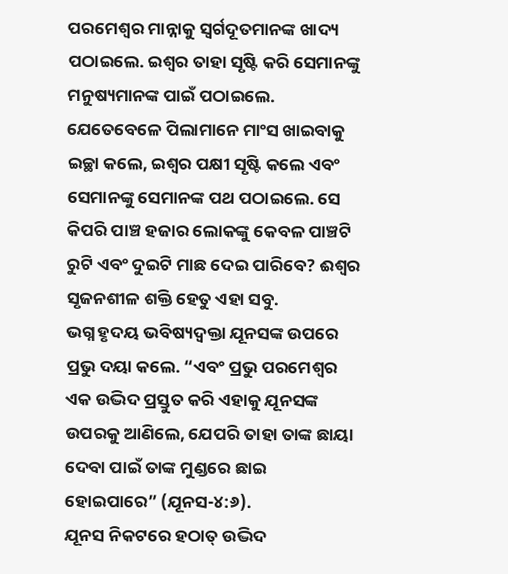ପରମେଶ୍ୱର ମାନ୍ନାକୁ ସ୍ୱର୍ଗଦୂତମାନଙ୍କ ଖାଦ୍ୟ ପଠାଇଲେ. ଇଶ୍ବର ତାହା ସୃଷ୍ଟି କରି ସେମାନଙ୍କୁ ମନୁଷ୍ୟମାନଙ୍କ ପାଇଁ ପଠାଇଲେ. ଯେତେବେଳେ ପିଲାମାନେ ମାଂସ ଖାଇବାକୁ ଇଚ୍ଛା କଲେ, ଇଶ୍ବର ପକ୍ଷୀ ସୃଷ୍ଟି କଲେ ଏବଂ ସେମାନଙ୍କୁ ସେମାନଙ୍କ ପଥ ପଠାଇଲେ. ସେ କିପରି ପାଞ୍ଚ ହଜାର ଲୋକଙ୍କୁ କେବଳ ପାଞ୍ଚଟି ରୁଟି ଏବଂ ଦୁଇଟି ମାଛ ଦେଇ ପାରିବେ? ଈଶ୍ୱର ସୃଜନଶୀଳ ଶକ୍ତି ହେତୁ ଏହା ସବୁ.
ଭଗ୍ନ ହୃଦୟ ଭବିଷ୍ୟଦ୍ବକ୍ତା ଯୂନସଙ୍କ ଉପରେ ପ୍ରଭୁ ଦୟା କଲେ. “ଏବଂ ପ୍ରଭୁ ପରମେଶ୍ୱର ଏକ ଉଦ୍ଭିଦ ପ୍ରସ୍ତୁତ କରି ଏହାକୁ ଯୂନସଙ୍କ ଉପରକୁ ଆଣିଲେ, ଯେପରି ତାହା ତାଙ୍କ ଛାୟା ଦେବା ପାଇଁ ତାଙ୍କ ମୁଣ୍ଡରେ ଛାଇ ହୋଇପାରେ” (ଯୂନସ-୪:୬).
ଯୂନସ ନିକଟରେ ହଠାତ୍ ଉଦ୍ଭିଦ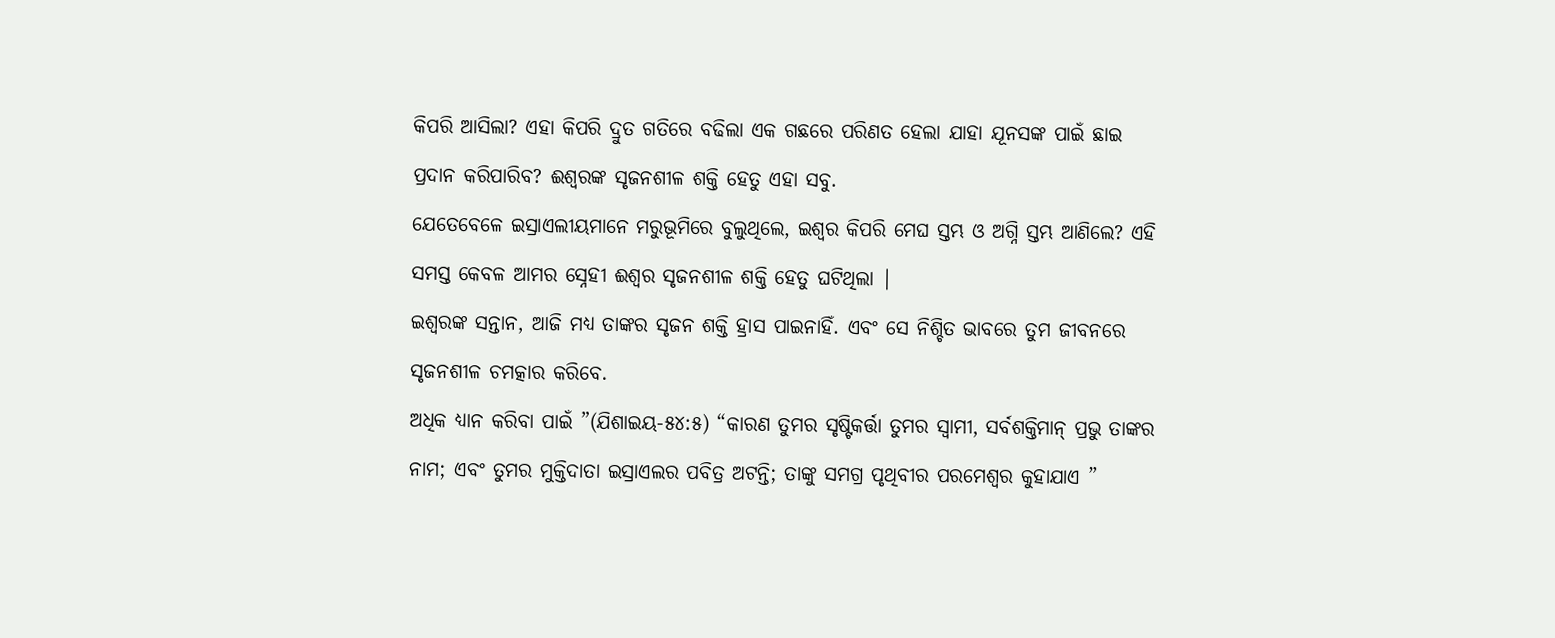କିପରି ଆସିଲା? ଏହା କିପରି ଦ୍ରୁତ ଗତିରେ ବଢିଲା ଏକ ଗଛରେ ପରିଣତ ହେଲା ଯାହା ଯୂନସଙ୍କ ପାଇଁ ଛାଇ ପ୍ରଦାନ କରିପାରିବ? ଈଶ୍ୱରଙ୍କ ସୃଜନଶୀଳ ଶକ୍ତି ହେତୁ ଏହା ସବୁ.
ଯେତେବେଳେ ଇସ୍ରାଏଲୀୟମାନେ ମରୁଭୂମିରେ ବୁଲୁଥିଲେ, ଇଶ୍ବର କିପରି ମେଘ ସ୍ତମ୍ଭ ଓ ଅଗ୍ନି ସ୍ତମ୍ଭ ଆଣିଲେ? ଏହି ସମସ୍ତ କେବଳ ଆମର ସ୍ନେହୀ ଈଶ୍ୱର ସୃଜନଶୀଳ ଶକ୍ତି ହେତୁ ଘଟିଥିଲା |
ଇଶ୍ବରଙ୍କ ସନ୍ତାନ, ଆଜି ମଧ୍ୟ ତାଙ୍କର ସୃଜନ ଶକ୍ତି ହ୍ରାସ ପାଇନାହିଁ. ଏବଂ ସେ ନିଶ୍ଚିତ ଭାବରେ ତୁମ ଜୀବନରେ ସୃଜନଶୀଳ ଚମତ୍କାର କରିବେ.
ଅଧିକ ଧ୍ୟାନ କରିବା ପାଇଁ ”(ଯିଶାଇୟ-୫୪:୫) “କାରଣ ତୁମର ସୃଷ୍ଟିକର୍ତ୍ତା ତୁମର ସ୍ୱାମୀ, ସର୍ବଶକ୍ତିମାନ୍ ପ୍ରଭୁ ତାଙ୍କର ନାମ; ଏବଂ ତୁମର ମୁକ୍ତିଦାତା ଇସ୍ରାଏଲର ପବିତ୍ର ଅଟନ୍ତି; ତାଙ୍କୁ ସମଗ୍ର ପୃଥିବୀର ପରମେଶ୍ୱର କୁହାଯାଏ ”